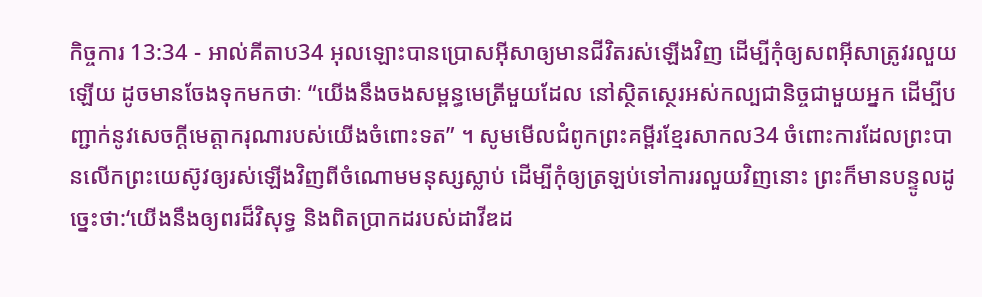កិច្ចការ 13:34 - អាល់គីតាប34 អុលឡោះបានប្រោសអ៊ីសាឲ្យមានជីវិតរស់ឡើងវិញ ដើម្បីកុំឲ្យសពអ៊ីសាត្រូវរលួយឡើយ ដូចមានចែងទុកមកថាៈ “យើងនឹងចងសម្ពន្ធមេត្រីមួយដែល នៅស្ថិតស្ថេរអស់កល្បជានិច្ចជាមួយអ្នក ដើម្បីបញ្ជាក់នូវសេចក្ដីមេត្តាករុណារបស់យើងចំពោះទត” ។ សូមមើលជំពូកព្រះគម្ពីរខ្មែរសាកល34 ចំពោះការដែលព្រះបានលើកព្រះយេស៊ូវឲ្យរស់ឡើងវិញពីចំណោមមនុស្សស្លាប់ ដើម្បីកុំឲ្យត្រឡប់ទៅការរលួយវិញនោះ ព្រះក៏មានបន្ទូលដូច្នេះថា:‘យើងនឹងឲ្យពរដ៏វិសុទ្ធ និងពិតប្រាកដរបស់ដាវីឌដ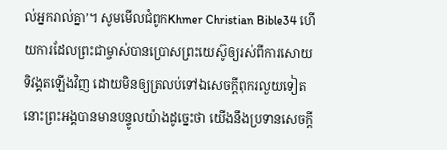ល់អ្នករាល់គ្នា’។ សូមមើលជំពូកKhmer Christian Bible34 ហើយការដែលព្រះជាម្ចាស់បានប្រោសព្រះយេស៊ូឲ្យរស់ពីការសោយទិវង្គតឡើងវិញ ដោយមិនឲ្យត្រលប់ទៅឯសេចក្ដីពុករលួយទៀត នោះព្រះអង្គបានមានបន្ទូលយ៉ាងដូច្នេះថា យើងនឹងប្រទានសេចក្ដី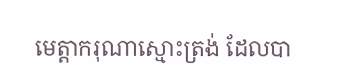មេត្ដាករុណាស្មោះត្រង់ ដែលបា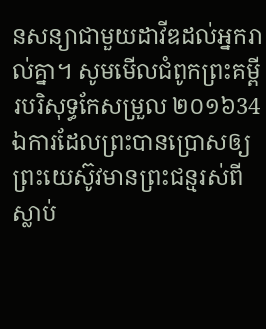នសន្យាជាមួយដាវីឌដល់អ្នករាល់គ្នា។ សូមមើលជំពូកព្រះគម្ពីរបរិសុទ្ធកែសម្រួល ២០១៦34 ឯការដែលព្រះបានប្រោសឲ្យព្រះយេស៊ូវមានព្រះជន្មរស់ពីស្លាប់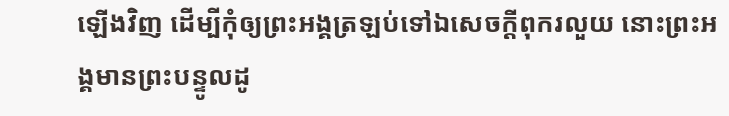ឡើងវិញ ដើម្បីកុំឲ្យព្រះអង្គត្រឡប់ទៅឯសេចក្ដីពុករលួយ នោះព្រះអង្គមានព្រះបន្ទូលដូ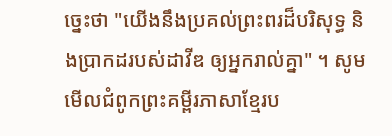ច្នេះថា "យើងនឹងប្រគល់ព្រះពរដ៏បរិសុទ្ធ និងប្រាកដរបស់ដាវីឌ ឲ្យអ្នករាល់គ្នា" ។ សូមមើលជំពូកព្រះគម្ពីរភាសាខ្មែរប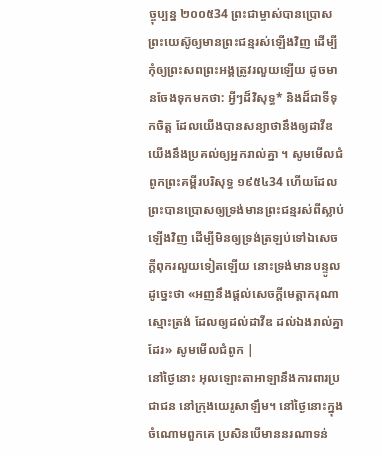ច្ចុប្បន្ន ២០០៥34 ព្រះជាម្ចាស់បានប្រោសព្រះយេស៊ូឲ្យមានព្រះជន្មរស់ឡើងវិញ ដើម្បីកុំឲ្យព្រះសពព្រះអង្គត្រូវរលួយឡើយ ដូចមានចែងទុកមកថា: អ្វីៗដ៏វិសុទ្ធ* និងដ៏ជាទីទុកចិត្ត ដែលយើងបានសន្យាថានឹងឲ្យដាវីឌ យើងនឹងប្រគល់ឲ្យអ្នករាល់គ្នា ។ សូមមើលជំពូកព្រះគម្ពីរបរិសុទ្ធ ១៩៥៤34 ហើយដែលព្រះបានប្រោសឲ្យទ្រង់មានព្រះជន្មរស់ពីស្លាប់ឡើងវិញ ដើម្បីមិនឲ្យទ្រង់ត្រឡប់ទៅឯសេចក្ដីពុករលួយទៀតឡើយ នោះទ្រង់មានបន្ទូលដូច្នេះថា «អញនឹងផ្តល់សេចក្ដីមេត្តាករុណាស្មោះត្រង់ ដែលឲ្យដល់ដាវីឌ ដល់ឯងរាល់គ្នាដែរ» សូមមើលជំពូក |
នៅថ្ងៃនោះ អុលឡោះតាអាឡានឹងការពារប្រជាជន នៅក្រុងយេរូសាឡឹម។ នៅថ្ងៃនោះក្នុងចំណោមពួកគេ ប្រសិនបើមាននរណាទន់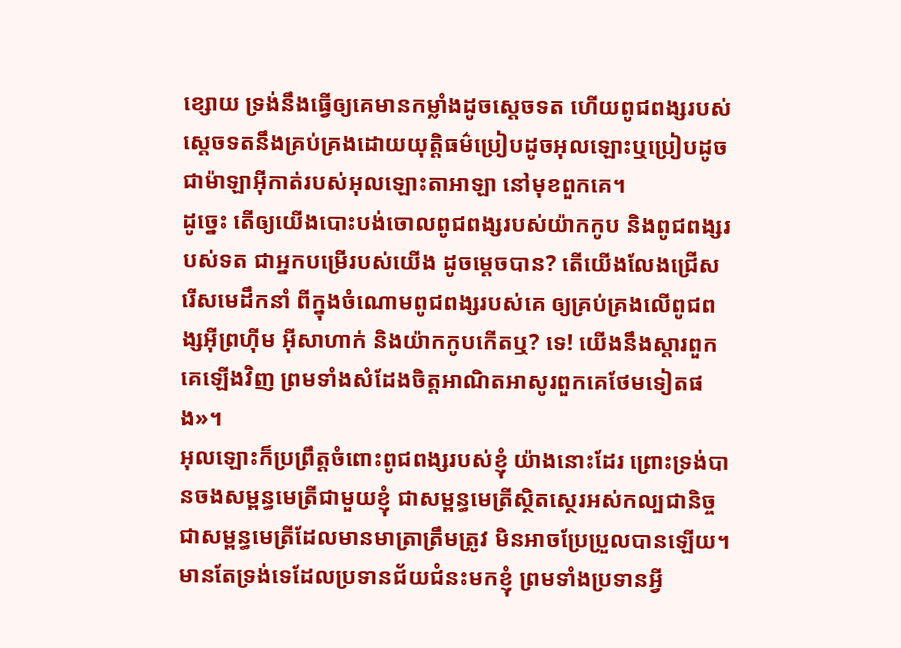ខ្សោយ ទ្រង់នឹងធ្វើឲ្យគេមានកម្លាំងដូចស្តេចទត ហើយពូជពង្សរបស់ស្តេចទតនឹងគ្រប់គ្រងដោយយុត្តិធម៌ប្រៀបដូចអុលឡោះឬប្រៀបដូចជាម៉ាឡាអ៊ីកាត់របស់អុលឡោះតាអាឡា នៅមុខពួកគេ។
ដូច្នេះ តើឲ្យយើងបោះបង់ចោលពូជពង្សរបស់យ៉ាកកូប និងពូជពង្សរបស់ទត ជាអ្នកបម្រើរបស់យើង ដូចម្ដេចបាន? តើយើងលែងជ្រើសរើសមេដឹកនាំ ពីក្នុងចំណោមពូជពង្សរបស់គេ ឲ្យគ្រប់គ្រងលើពូជពង្សអ៊ីព្រហ៊ីម អ៊ីសាហាក់ និងយ៉ាកកូបកើតឬ? ទេ! យើងនឹងស្ដារពួកគេឡើងវិញ ព្រមទាំងសំដែងចិត្តអាណិតអាសូរពួកគេថែមទៀតផង»។
អុលឡោះក៏ប្រព្រឹត្តចំពោះពូជពង្សរបស់ខ្ញុំ យ៉ាងនោះដែរ ព្រោះទ្រង់បានចងសម្ពន្ធមេត្រីជាមួយខ្ញុំ ជាសម្ពន្ធមេត្រីស្ថិតស្ថេរអស់កល្បជានិច្ច ជាសម្ពន្ធមេត្រីដែលមានមាត្រាត្រឹមត្រូវ មិនអាចប្រែប្រួលបានឡើយ។ មានតែទ្រង់ទេដែលប្រទានជ័យជំនះមកខ្ញុំ ព្រមទាំងប្រទានអ្វី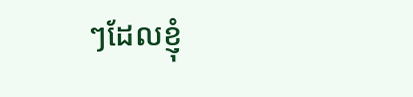ៗដែលខ្ញុំ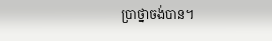ប្រាថ្នាចង់បាន។